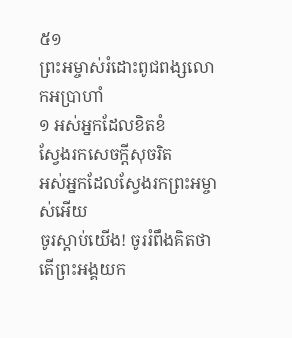៥១
ព្រះអម្ចាស់រំដោះពូជពង្សលោកអប្រាហាំ
១ អស់អ្នកដែលខិតខំ
ស្វែងរកសេចក្ដីសុចរិត
អស់អ្នកដែលស្វែងរកព្រះអម្ចាស់អើយ
ចូរស្ដាប់យើង! ចូររំពឹងគិតថា
តើព្រះអង្គយក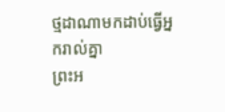ថ្មដាណាមកដាប់ធ្វើអ្នករាល់គ្នា
ព្រះអ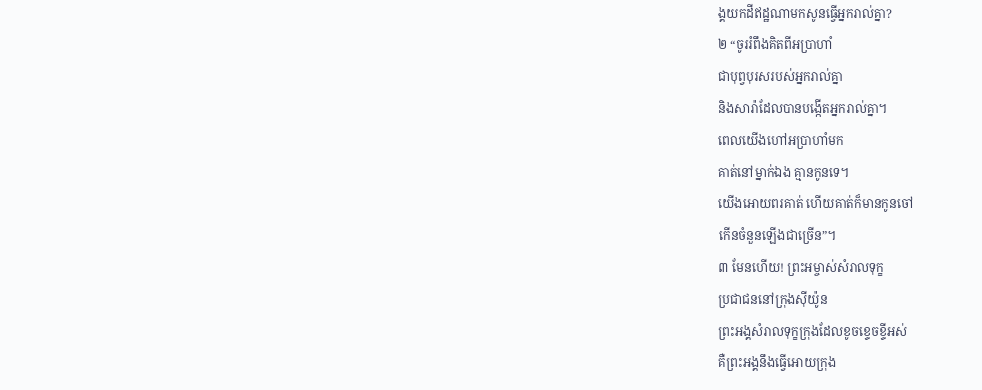ង្គយកដីឥដ្ឋណាមកសូនធ្វើអ្នករាល់គ្នា?
២ “ចូររំពឹងគិតពីអប្រាហាំ
ជាបុព្វបុរសរបស់អ្នករាល់គ្នា
និងសារ៉ាដែលបានបង្កើតអ្នករាល់គ្នា។
ពេលយើងហៅអប្រាហាំមក
គាត់នៅម្នាក់ឯង គ្មានកូនទេ។
យើងអោយពរគាត់ ហើយគាត់ក៏មានកូនចៅ
កើនចំនួនឡើងជាច្រើន”។
៣ មែនហើយ! ព្រះអម្ចាស់សំរាលទុក្ខ
ប្រជាជននៅក្រុងស៊ីយ៉ូន
ព្រះអង្គសំរាលទុក្ខក្រុងដែលខូចខ្ទេចខ្ទីអស់
គឺព្រះអង្គនឹងធ្វើអោយក្រុង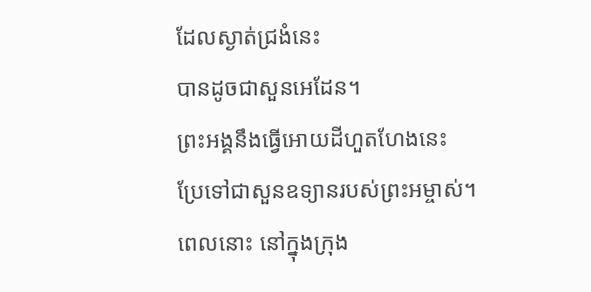ដែលស្ងាត់ជ្រងំនេះ
បានដូចជាសួនអេដែន។
ព្រះអង្គនឹងធ្វើអោយដីហួតហែងនេះ
ប្រែទៅជាសួនឧទ្យានរបស់ព្រះអម្ចាស់។
ពេលនោះ នៅក្នុងក្រុង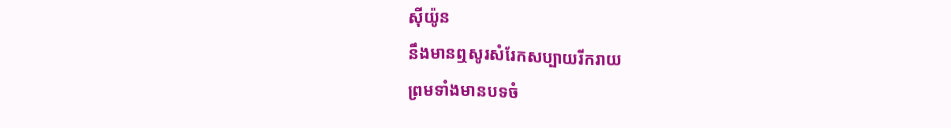ស៊ីយ៉ូន
នឹងមានឮសូរសំរែកសប្បាយរីករាយ
ព្រមទាំងមានបទចំ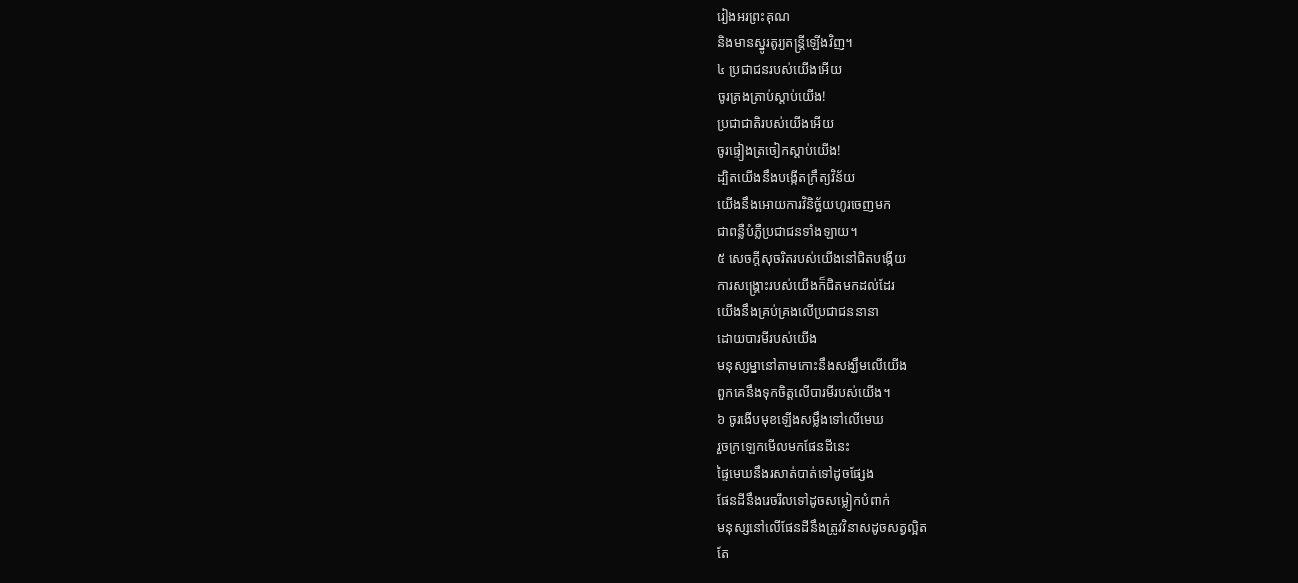រៀងអរព្រះគុណ
និងមានស្នូរតូរ្យតន្ត្រីឡើងវិញ។
៤ ប្រជាជនរបស់យើងអើយ
ចូរត្រងត្រាប់ស្ដាប់យើង!
ប្រជាជាតិរបស់យើងអើយ
ចូរផ្ទៀងត្រចៀកស្ដាប់យើង!
ដ្បិតយើងនឹងបង្កើតក្រឹត្យវិន័យ
យើងនឹងអោយការវិនិច្ឆ័យហូរចេញមក
ជាពន្លឺបំភ្លឺប្រជាជនទាំងឡាយ។
៥ សេចក្ដីសុចរិតរបស់យើងនៅជិតបង្កើយ
ការសង្គ្រោះរបស់យើងក៏ជិតមកដល់ដែរ
យើងនឹងគ្រប់គ្រងលើប្រជាជននានា
ដោយបារមីរបស់យើង
មនុស្សម្នានៅតាមកោះនឹងសង្ឃឹមលើយើង
ពួកគេនឹងទុកចិត្តលើបារមីរបស់យើង។
៦ ចូរងើបមុខឡើងសម្លឹងទៅលើមេឃ
រួចក្រឡេកមើលមកផែនដីនេះ
ផ្ទៃមេឃនឹងរសាត់បាត់ទៅដូចផ្សែង
ផែនដីនឹងរេចរឹលទៅដូចសម្លៀកបំពាក់
មនុស្សនៅលើផែនដីនឹងត្រូវវិនាសដូចសត្វល្អិត
តែ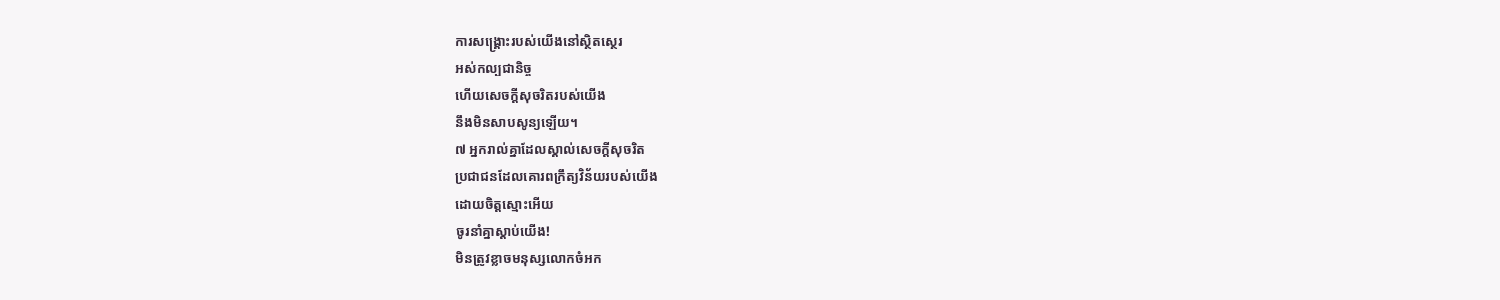ការសង្គ្រោះរបស់យើងនៅស្ថិតស្ថេរ
អស់កល្បជានិច្ច
ហើយសេចក្ដីសុចរិតរបស់យើង
នឹងមិនសាបសូន្យឡើយ។
៧ អ្នករាល់គ្នាដែលស្គាល់សេចក្ដីសុចរិត
ប្រជាជនដែលគោរពក្រឹត្យវិន័យរបស់យើង
ដោយចិត្តស្មោះអើយ
ចូរនាំគ្នាស្ដាប់យើង!
មិនត្រូវខ្លាចមនុស្សលោកចំអក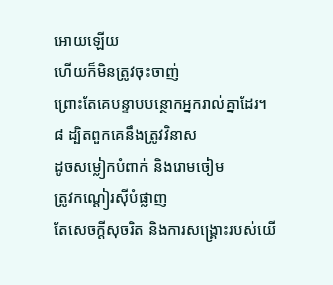អោយឡើយ
ហើយក៏មិនត្រូវចុះចាញ់
ព្រោះតែគេបន្ទាបបន្ថោកអ្នករាល់គ្នាដែរ។
៨ ដ្បិតពួកគេនឹងត្រូវវិនាស
ដូចសម្លៀកបំពាក់ និងរោមចៀម
ត្រូវកណ្ដៀរស៊ីបំផ្លាញ
តែសេចក្ដីសុចរិត និងការសង្គ្រោះរបស់យើ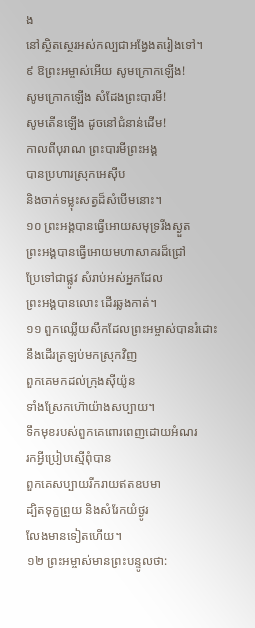ង
នៅស្ថិតស្ថេរអស់កល្បជាអង្វែងតរៀងទៅ។
៩ ឱព្រះអម្ចាស់អើយ សូមក្រោកឡើង!
សូមក្រោកឡើង សំដែងព្រះបារមី!
សូមតើនឡើង ដូចនៅជំនាន់ដើម!
កាលពីបុរាណ ព្រះបារមីព្រះអង្គ
បានប្រហារស្រុកអេស៊ីប
និងចាក់ទម្លុះសត្វដ៏សំបើមនោះ។
១០ ព្រះអង្គបានធ្វើអោយសមុទ្ររីងស្ងួត
ព្រះអង្គបានធ្វើអោយមហាសាគរដ៏ជ្រៅ
ប្រែទៅជាផ្លូវ សំរាប់អស់អ្នកដែល
ព្រះអង្គបានលោះ ដើរឆ្លងកាត់។
១១ ពួកឈ្លើយសឹកដែលព្រះអម្ចាស់បានរំដោះ
នឹងដើរត្រឡប់មកស្រុកវិញ
ពួកគេមកដល់ក្រុងស៊ីយ៉ូន
ទាំងស្រែកហ៊ោយ៉ាងសប្បាយ។
ទឹកមុខរបស់ពួកគេពោរពេញដោយអំណរ
រកអ្វីប្រៀបស្មើពុំបាន
ពួកគេសប្បាយរីករាយឥតឧបមា
ដ្បិតទុក្ខព្រួយ និងសំរែកយំថ្ងូរ
លែងមានទៀតហើយ។
១២ ព្រះអម្ចាស់មានព្រះបន្ទូលថា: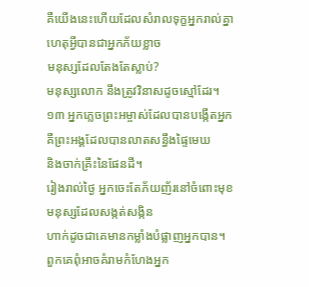គឺយើងនេះហើយដែលសំរាលទុក្ខអ្នករាល់គ្នា
ហេតុអ្វីបានជាអ្នកភ័យខ្លាច
មនុស្សដែលតែងតែស្លាប់?
មនុស្សលោក នឹងត្រូវវិនាសដូចស្មៅដែរ។
១៣ អ្នកភ្លេចព្រះអម្ចាស់ដែលបានបង្កើតអ្នក
គឺព្រះអង្គដែលបានលាតសន្ធឹងផ្ទៃមេឃ
និងចាក់គ្រឹះនៃផែនដី។
រៀងរាល់ថ្ងៃ អ្នកចេះតែភ័យញ័រនៅចំពោះមុខ
មនុស្សដែលសង្កត់សង្កិន
ហាក់ដូចជាគេមានកម្លាំងបំផ្លាញអ្នកបាន។
ពួកគេពុំអាចគំរាមកំហែងអ្នក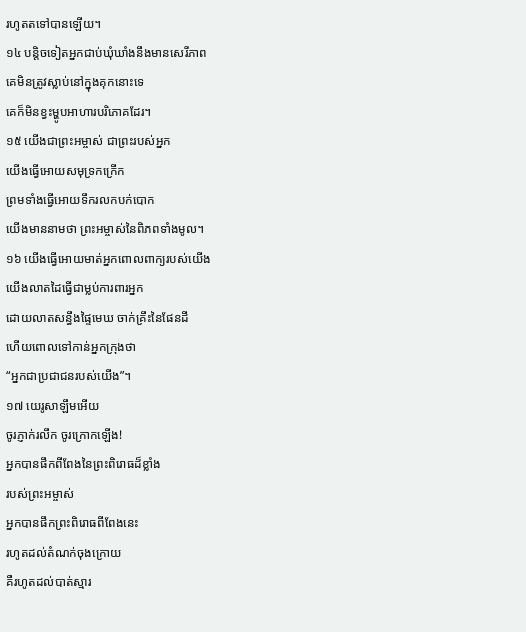រហូតតទៅបានឡើយ។
១៤ បន្តិចទៀតអ្នកជាប់ឃុំឃាំងនឹងមានសេរីភាព
គេមិនត្រូវស្លាប់នៅក្នុងគុកនោះទេ
គេក៏មិនខ្វះម្ហូបអាហារបរិភោគដែរ។
១៥ យើងជាព្រះអម្ចាស់ ជាព្រះរបស់អ្នក
យើងធ្វើអោយសមុទ្រកក្រើក
ព្រមទាំងធ្វើអោយទឹករលកបក់បោក
យើងមាននាមថា ព្រះអម្ចាស់នៃពិភពទាំងមូល។
១៦ យើងធ្វើអោយមាត់អ្នកពោលពាក្យរបស់យើង
យើងលាតដៃធ្វើជាម្លប់ការពារអ្នក
ដោយលាតសន្ធឹងផ្ទៃមេឃ ចាក់គ្រឹះនៃផែនដី
ហើយពោលទៅកាន់អ្នកក្រុងថា
“អ្នកជាប្រជាជនរបស់យើង”។
១៧ យេរូសាឡឹមអើយ
ចូរភ្ញាក់រលឹក ចូរក្រោកឡើង!
អ្នកបានផឹកពីពែងនៃព្រះពិរោធដ៏ខ្លាំង
របស់ព្រះអម្ចាស់
អ្នកបានផឹកព្រះពិរោធពីពែងនេះ
រហូតដល់តំណក់ចុងក្រោយ
គឺរហូតដល់បាត់ស្មារ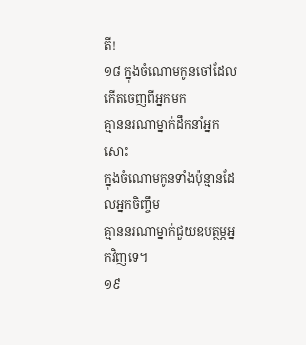តី!
១៨ ក្នុងចំណោមកូនចៅដែលកើតចេញពីអ្នកមក
គ្មាននរណាម្នាក់ដឹកនាំអ្នកសោះ
ក្នុងចំណោមកូនទាំងប៉ុន្មានដែលអ្នកចិញ្ចឹម
គ្មាននរណាម្នាក់ជួយឧបត្ថម្ភអ្នកវិញទេ។
១៩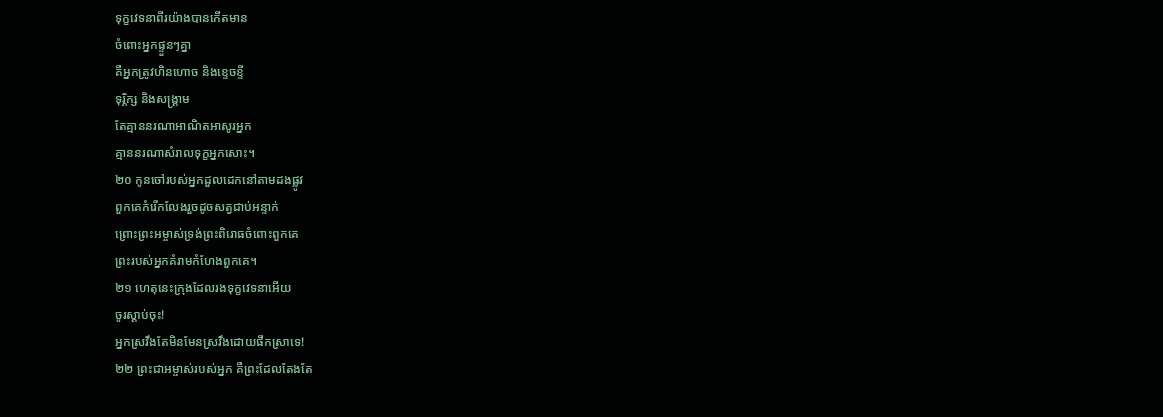ទុក្ខវេទនាពីរយ៉ាងបានកើតមាន
ចំពោះអ្នកផ្ទួនៗគ្នា
គឺអ្នកត្រូវហិនហោច និងខ្ទេចខ្ទី
ទុរ្ភិក្ស និងសង្គ្រាម
តែគ្មាននរណាអាណិតអាសូរអ្នក
គ្មាននរណាសំរាលទុក្ខអ្នកសោះ។
២០ កូនចៅរបស់អ្នកដួលដេកនៅតាមដងផ្លូវ
ពួកគេកំរើកលែងរួចដូចសត្វជាប់អន្ទាក់
ព្រោះព្រះអម្ចាស់ទ្រង់ព្រះពិរោធចំពោះពួកគេ
ព្រះរបស់អ្នកគំរាមកំហែងពួកគេ។
២១ ហេតុនេះក្រុងដែលរងទុក្ខវេទនាអើយ
ចូរស្ដាប់ចុះ!
អ្នកស្រវឹងតែមិនមែនស្រវឹងដោយផឹកស្រាទេ!
២២ ព្រះជាអម្ចាស់របស់អ្នក គឺព្រះដែលតែងតែ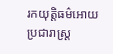រកយុត្តិធម៌អោយប្រជារាស្ត្រ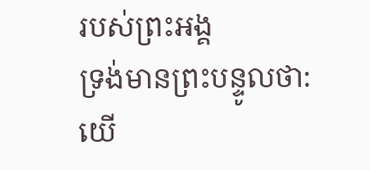របស់ព្រះអង្គ
ទ្រង់មានព្រះបន្ទូលថា:
យើ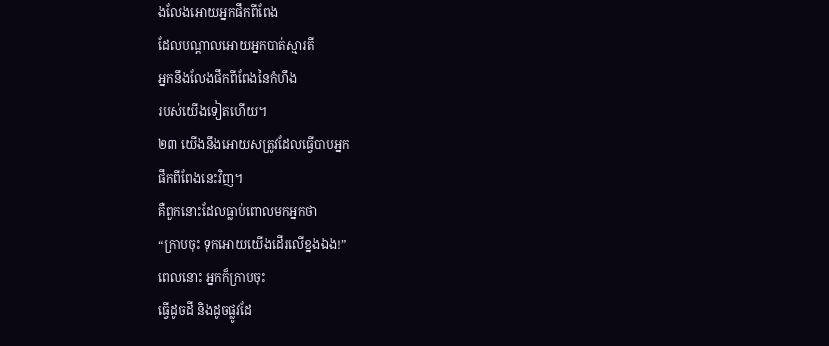ងលែងអោយអ្នកផឹកពីពែង
ដែលបណ្ដាលអោយអ្នកបាត់ស្មារតី
អ្នកនឹងលែងផឹកពីពែងនៃកំហឹង
របស់យើងទៀតហើយ។
២៣ យើងនឹងអោយសត្រូវដែលធ្វើបាបអ្នក
ផឹកពីពែងនេះវិញ។
គឺពួកនោះដែលធ្លាប់ពោលមកអ្នកថា
“ក្រាបចុះ ទុកអោយយើងដើរលើខ្នងឯង!”
ពេលនោះ អ្នកក៏ក្រាបចុះ
ធ្វើដូចដី និងដូចផ្លូវដែ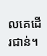លគេដើរជាន់។